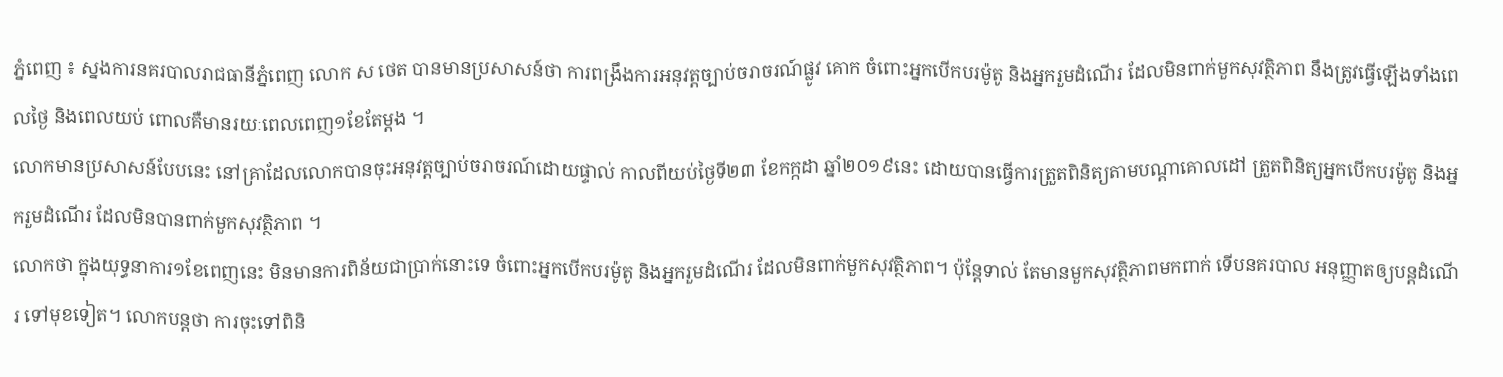ភ្នំពេញ ៖ ស្នងការនគរបាលរាជធានីភ្នំពេញ លោក ស ថេត បានមានប្រសាសន៍ថា ការពង្រឹងការអនុវត្តច្បាប់ចរាចរណ៍ផ្លូវ គោក ចំពោះអ្នកបើកបរម៉ូតូ និងអ្នករួមដំណើរ ដែលមិនពាក់មួកសុវត្ថិភាព នឹងត្រូវធ្វើឡើងទាំងពេលថ្ងៃ និងពេលយប់ ពោលគឺមានរយៈពេលពេញ១ខែតែម្ដង ។
លោកមានប្រសាសន៍បែបនេះ នៅគ្រាដែលលោកបានចុះអនុវត្តច្បាប់ចរាចរណ៍ដោយផ្ទាល់ កាលពីយប់ថ្ងៃទី២៣ ខែកក្កដា ឆ្នាំ២០១៩នេះ ដោយបានធ្វើការត្រួតពិនិត្យតាមបណ្ដាគោលដៅ ត្រួតពិនិត្យអ្នកបើកបរម៉ូតូ និងអ្នករួមដំណើរ ដែលមិនបានពាក់មួកសុវត្ថិភាព ។
លោកថា ក្នុងយុទ្ធនាការ១ខែពេញនេះ មិនមានការពិន័យជាប្រាក់នោះទេ ចំពោះអ្នកបើកបរម៉ូតូ និងអ្នករួមដំណើរ ដែលមិនពាក់មួកសុវត្ថិភាព។ ប៉ុន្ដែទាល់ តែមានមួកសុវត្ថិភាពមកពាក់ ទើបនគរបាល អនុញ្ញាតឲ្យបន្តដំណើរ ទៅមុខទៀត។ លោកបន្តថា ការចុះទៅពិនិ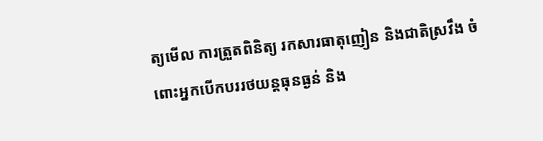ត្យមើល ការត្រួតពិនិត្យ រកសារធាតុញៀន និងជាតិស្រវឹង ចំពោះអ្នកបើកបររថយន្តធុនធ្ងន់ និង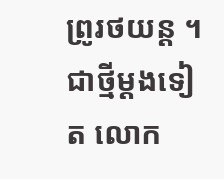ព្រូរថយន្ត ។
ជាថ្មីម្ដងទៀត លោក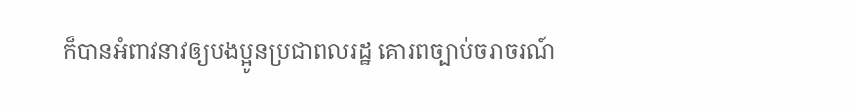ក៏បានអំពាវនាវឲ្យបងប្អូនប្រជាពលរដ្ឋ គោរពច្បាប់ចរាចរណ៍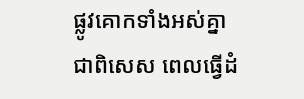ផ្លូវគោកទាំងអស់គ្នា ជាពិសេស ពេលធ្វើដំ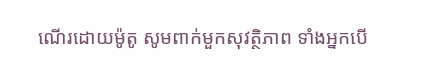ណើរដោយម៉ូតូ សូមពាក់មួកសុវត្ថិភាព ទាំងអ្នកបើ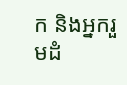ក និងអ្នករួមដំ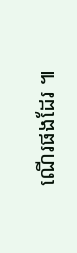ណើរផងដែរ ៕